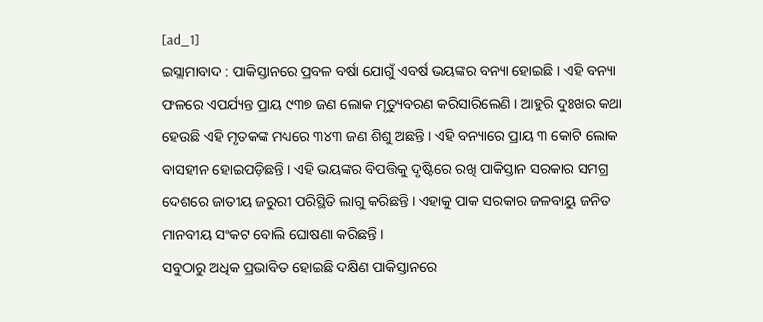[ad_1]
ଇସ୍ଲାମାବାଦ : ପାକିସ୍ତାନରେ ପ୍ରବଳ ବର୍ଷା ଯୋଗୁଁ ଏବର୍ଷ ଭୟଙ୍କର ବନ୍ୟା ହୋଇଛି । ଏହି ବନ୍ୟା ଫଳରେ ଏପର୍ଯ୍ୟନ୍ତ ପ୍ରାୟ ୯୩୭ ଜଣ ଲୋକ ମୃତ୍ୟୁବରଣ କରିସାରିଲେଣି । ଆହୁରି ଦୁଃଖର କଥା ହେଉଛି ଏହି ମୃତକଙ୍କ ମଧ୍ୟରେ ୩୪୩ ଜଣ ଶିଶୁ ଅଛନ୍ତି । ଏହି ବନ୍ୟାରେ ପ୍ରାୟ ୩ କୋଟି ଲୋକ ବାସହୀନ ହୋଇପଡ଼ିଛନ୍ତି । ଏହି ଭୟଙ୍କର ବିପତ୍ତିକୁ ଦୃଷ୍ଟିରେ ରଖି ପାକିସ୍ତାନ ସରକାର ସମଗ୍ର ଦେଶରେ ଜାତୀୟ ଜରୁରୀ ପରିସ୍ଥିତି ଲାଗୁ କରିଛନ୍ତି । ଏହାକୁ ପାକ ସରକାର ଜଳବାୟୁ ଜନିତ ମାନବୀୟ ସଂକଟ ବୋଲି ଘୋଷଣା କରିଛନ୍ତି ।
ସବୁଠାରୁ ଅଧିକ ପ୍ରଭାବିତ ହୋଇଛି ଦକ୍ଷିଣ ପାକିସ୍ତାନରେ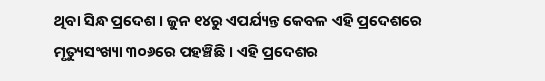ଥିବା ସିନ୍ଧ ପ୍ରଦେଶ । ଜୁନ ୧୪ରୁ ଏପର୍ଯ୍ୟନ୍ତ କେବଳ ଏହି ପ୍ରଦେଶରେ ମୃତ୍ୟୁସଂଖ୍ୟା ୩୦୬ରେ ପହଞ୍ଚିଛି । ଏହି ପ୍ରଦେଶର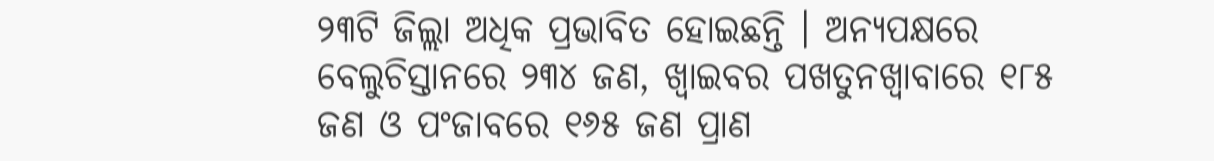୨୩ଟି ଜିଲ୍ଲା ଅଧିକ ପ୍ରଭାବିତ ହୋଇଛନ୍ତି । ଅନ୍ୟପକ୍ଷରେ ବେଲୁଚିସ୍ତାନରେ ୨୩୪ ଜଣ, ଖ୍ବାଇବର ପଖତୁନଖ୍ବାବାରେ ୧୮୫ ଜଣ ଓ ପଂଜାବରେ ୧୬୫ ଜଣ ପ୍ରାଣ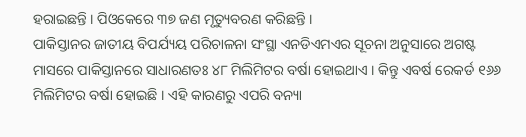ହରାଇଛନ୍ତି । ପିଓକେରେ ୩୭ ଜଣ ମୃତ୍ୟୁବରଣ କରିଛନ୍ତି ।
ପାକିସ୍ତାନର ଜାତୀୟ ବିପର୍ଯ୍ୟୟ ପରିଚାଳନା ସଂସ୍ଥା ଏନଡିଏମଏର ସୂଚନା ଅନୁସାରେ ଅଗଷ୍ଟ ମାସରେ ପାକିସ୍ତାନରେ ସାଧାରଣତଃ ୪୮ ମିଲିମିଟର ବର୍ଷା ହୋଇଥାଏ । କିନ୍ତୁ ଏବର୍ଷ ରେକର୍ଡ ୧୬୬ ମିଲିମିଟର ବର୍ଷା ହୋଇଛି । ଏହି କାରଣରୁ ଏପରି ବନ୍ୟା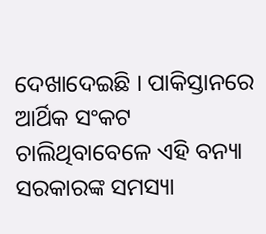ଦେଖାଦେଇଛି । ପାକିସ୍ତାନରେ ଆର୍ଥିକ ସଂକଟ ଚାଲିଥିବାବେଳେ ଏହି ବନ୍ୟା ସରକାରଙ୍କ ସମସ୍ୟା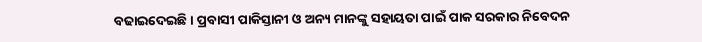ବଢାଇଦେଇଛି । ପ୍ରବାସୀ ପାକିସ୍ତାନୀ ଓ ଅନ୍ୟ ମାନଙ୍କୁ ସହାୟତା ପାଇଁ ପାକ ସରକାର ନିବେଦନ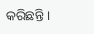କରିଛନ୍ତି ।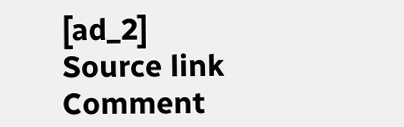[ad_2]
Source link
Comment